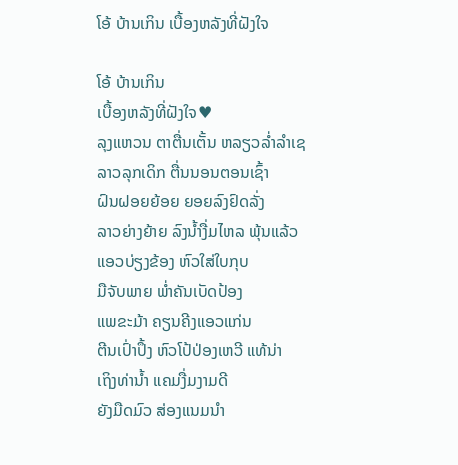ໂອ້ ບ້ານເກິນ ເບື້ອງຫລັງທີ່ຝັງໃຈ

ໂອ້ ບ້ານເກິນ
ເບື້ອງຫລັງທີ່ຝັງໃຈ♥
ລຸງແຫວນ ຕາຕື່ນເຕັ້ນ ຫລຽວລໍ່າລໍາເຊ
ລາວລຸກເດິກ ຕື່ນນອນຕອນເຊົ້າ
ຝົນຝອຍຍ້ອຍ ຍອຍລົງຢົດລັ່ງ
ລາວຍ່າງຍ້າຍ ລົງນໍ້າງື່ມໄຫລ ພຸ້ນແລ້ວ
ແອວບ່ຽງຂ້ອງ ຫົວໃສ່ໃບກຸບ
ມືຈັບພາຍ ພໍ່າຄັນເບັດປ້ອງ
ແພຂະມ້າ ຄຽນຄີງແອວແກ່ນ
ຕີນເປົ່າປຶ້ງ ຫົວໂປ້ປ່ອງເຫວີ ແທ້ນ່າ
ເຖິງທ່ານໍ້າ ແຄມງື່ມງາມດີ
ຍັງມືດມົວ ສ່ອງແນມນໍາ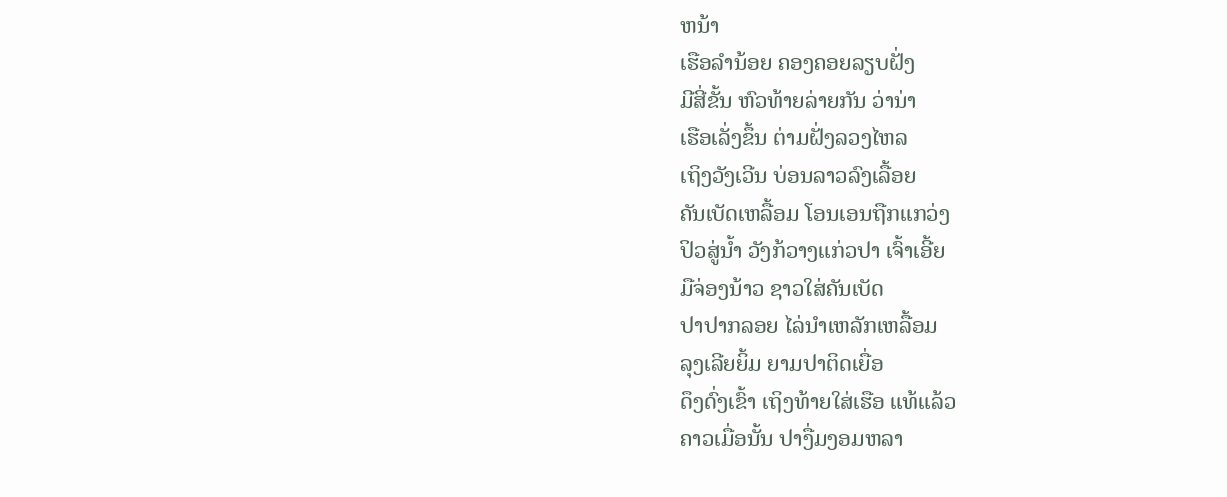ຫນ້າ
ເຮືອລໍານ້ອຍ ຄອງຄອຍລຽບຝັ່ງ
ມີສີ່ຂັ້ນ ຫົວທ້າຍລ່າຍກັນ ວ່ານ່າ
ເຮືອເລັ່ງຂຶ້ນ ຕ່າມຝັ່ງລວງໄຫລ
ເຖິງວັງເວີນ ບ່ອນລາວລົງເລື້ອຍ
ຄັນເບັດເຫລື້ອມ ໂອນເອນຖືກແກວ່ງ
ປິວສູ່ນໍ້າ ວັງກ້ວາງແກ່ວປາ ເຈົ້າເອີ້ຍ
ມືຈ່ອງນ້າວ ຊາວໃສ່ຄັນເບັດ
ປາປາກລອຍ ໄລ່ນໍາເຫລັກເຫລື້ອມ
ລຸງເລີຍຍິ້ມ ຍາມປາຕິດເຍື່ອ
ດຶງດົ່ງເຂົ້າ ເຖິງທ້າຍໃສ່ເຮືອ ແທ້ແລ້ວ
ຄາວເມື່ອນັ້ນ ປາງື່ມງອມຫລາ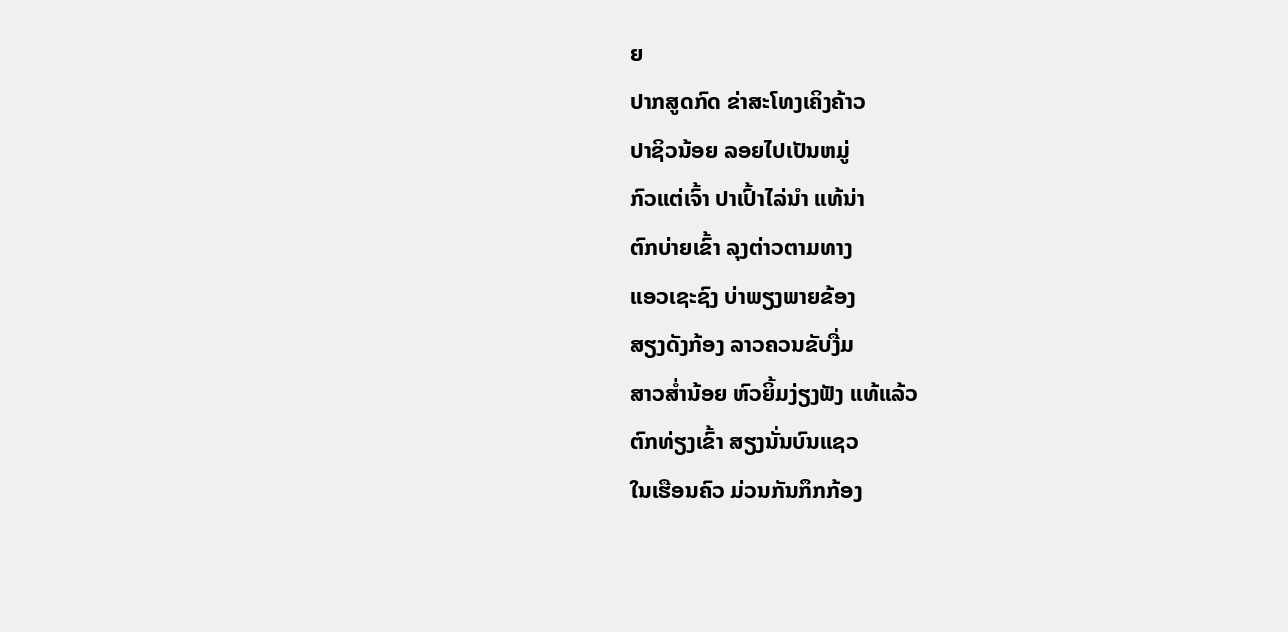ຍ
ປາກສູດກົດ ຂ່າສະໂທງເຄິງຄ້າວ
ປາຊິວນ້ອຍ ລອຍໄປເປັນຫມູ່
ກົວແຕ່ເຈົ້າ ປາເປົ້າໄລ່ນໍາ ແທ້ນ່າ
ຕົກບ່າຍເຂົ້າ ລຸງຕ່າວຕາມທາງ
ແອວເຊະຊົງ ບ່າພຽງພາຍຂ້ອງ
ສຽງດັງກ້ອງ ລາວຄວນຂັບງື່ມ
ສາວສໍ່ານ້ອຍ ຫົວຍິ້ມງ່ຽງຟັງ ແທ້ແລ້ວ
ຕົກທ່ຽງເຂົ້າ ສຽງນັ່ນບົນແຊວ
ໃນເຮືອນຄົວ ມ່ວນກັນກຶກກ້ອງ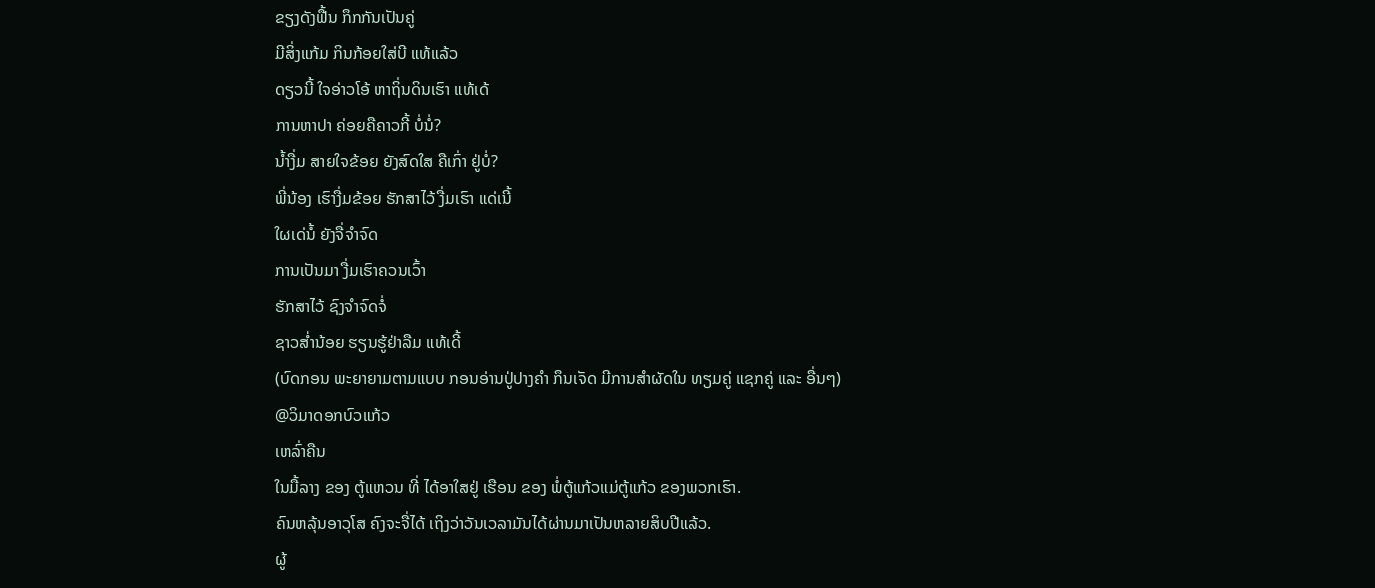ຂຽງດັງຟື້ນ ກຶກກັນເປັນຄູ່
ມີສິ່ງແກ້ມ ກິນກ້ອຍໃສ່ບີ ແທ້ແລ້ວ
ດຽວນີ້ ໃຈອ່າວໂອ້ ຫາຖິ່ນດິນເຮົາ ແທ້ເດ້
ການຫາປາ ຄ່ອຍຄືຄາວກີ້ ບໍ່ນໍ່?
ນໍ້າງື່ມ ສາຍໃຈຂ້ອຍ ຍັງສົດໃສ ຄືເກົ່າ ຢູ່ບໍ່?
ພີ່ນ້ອງ ເຮົາງື່ມຂ້ອຍ ຮັກສາໄວ້ ງື່ມເຮົາ ແດ່ເນີ້
ໃຜເດ່ນໍ້ ຍັງຈື່ຈໍາຈົດ
ການເປັນມາ ງື່ມເຮົາຄວນເວົ້າ
ຮັກສາໄວ້ ຊົງຈໍາຈົດຈໍ່
ຊາວສໍ່ານ້ອຍ ຮຽນຮູ້ຢ່າລືມ ແທ້ເດີ້
(ບົດກອນ ພະຍາຍາມຕາມແບບ ກອນອ່ານປູ່ປາງຄໍາ ກຶນເຈັດ ມີການສໍາຜັດໃນ ທຽມຄູ່ ແຊກຄູ່ ແລະ ອື່ນໆ)
@ວິມາດອກບົວແກ້ວ
ເຫລົ່າຄືນ
ໃນມື້ລາງ ຂອງ ຕູ້ແຫວນ ທີ່ ໄດ້ອາໃສຢູ່ ເຮືອນ ຂອງ ພໍ່ຕູ້ແກ້ວແມ່ຕູ້ແກ້ວ ຂອງພວກເຮົາ.
ຄົນຫລຸ້ນອາວຸໂສ ຄົງຈະຈື່ໄດ້ ເຖິງວ່າວັນເວລາມັນໄດ້ຜ່ານມາເປັນຫລາຍສິບປີແລ້ວ.
ຜູ້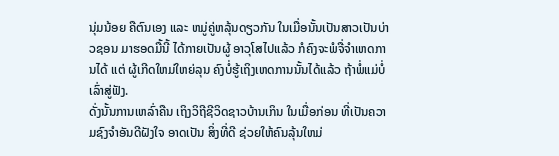ນຸ່ມນ້ອຍ ຄືຕົນເອງ ແລະ ຫມູ່ຄູ່ຫລຸ້ນດຽວກັນ ໃນເມື່ອນັ້ນເປັນສາວເປັນບ່າວຊອນ ມາຮອດມື້ນີ້ ໄດ້ກາຍເປັນຜູ້ ອາວຸໂສໄປແລ້ວ ກໍຄົງຈະພໍຈື່ຈໍາເຫດການໄດ້ ແຕ່ ຜູ້ເກີດໃຫມ່ໃຫຍ່ລຸນ ຄົງບໍ່ຮູ້ເຖິງເຫດການນັ້ນໄດ້ແລ້ວ ຖ້າພໍ່ແມ່ບໍ່ເລົ່າສູ່ຟັງ.
ດັ່ງນັ້ນການເຫລົ່າຄືນ ເຖິງວິຖີຊີວິດຊາວບ້ານເກິນ ໃນເມື່ອກ່ອນ ທີ່ເປັນຄວາມຊົງຈໍາອັນດີຝັງໃຈ ອາດເປັນ ສິ່ງທີ່ດີ ຊ່ວຍໃຫ້ຄົນລຸ້ນໃຫມ່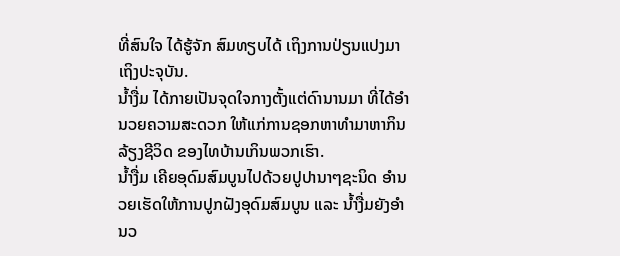ທີ່ສົນໃຈ ໄດ້ຮູ້ຈັກ ສົມທຽບໄດ້ ເຖິງການປ່ຽນແປງມາເຖິງປະຈຸບັນ.
ນໍ້າງື່ມ ໄດ້ກາຍເປັນຈຸດໃຈກາງຕັ້ງແຕ່ດົານານມາ ທີ່ໄດ້ອໍານວຍຄວາມສະດວກ ໃຫ້ແກ່ການຊອກຫາທໍາມາຫາກິນລ້ຽງຊີວິດ ຂອງໄທບ້ານເກິນພວກເຮົາ.
ນໍ້າງື່ມ ເຄີຍອຸດົມສົມບູນໄປດ້ວຍປູປານາໆຊະນິດ ອໍານວຍເຮັດໃຫ້ການປູກຝັງອຸດົມສົມບູນ ແລະ ນໍ້າງື່ມຍັງອໍານວ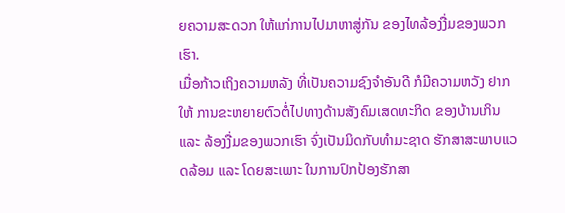ຍຄວາມສະດວກ ໃຫ້ແກ່ການໄປມາຫາສູ່ກັນ ຂອງໄທລ້ອງງື່ມຂອງພວກເຮົາ.
ເມື່ອກ້າວເຖິງຄວາມຫລັງ ທີ່ເປັນຄວາມຊົງຈໍາອັນດີ ກໍມີຄວາມຫວັງ ຢາກໃຫ້ ການຂະຫຍາຍຕົວຕໍ່ໄປທາງດ້ານສັງຄົມເສດທະກິດ ຂອງບ້ານເກິນ ແລະ ລ້ອງງື່ມຂອງພວກເຮົາ ຈົ່ງເປັນມິດກັບທໍາມະຊາດ ຮັກສາສະພາບແວດລ້ອມ ແລະ ໂດຍສະເພາະ ໃນການປົກປ້ອງຮັກສາ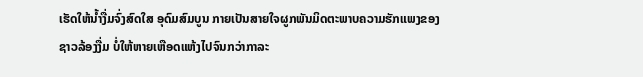ເຮັດໃຫ້ນໍ້າງື່ມຈົ່ງສົດໃສ ອຸດົມສົມບູນ ກາຍເປັນສາຍໃຈຜູກພັນມິດຕະພາບຄວາມຮັກແພງຂອງຊາວລ້ອງງື່ມ ບໍ່ໃຫ້ຫາຍເຫືອດແຫ້ງໄປຈົນກວ່າກາລະ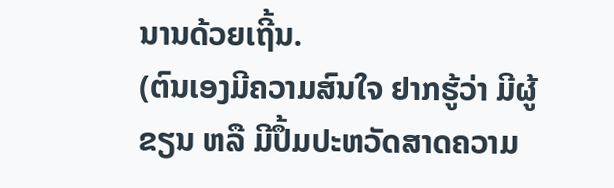ນານດ້ວຍເຖີ້ນ.
(ຕົນເອງມີຄວາມສົນໃຈ ຢາກຮູ້ວ່າ ມີຜູ້ຂຽນ ຫລື ມີປຶ້ມປະຫວັດສາດຄວາມ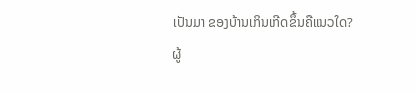ເປັນມາ ຂອງບ້ານເກິນເກີດຂຶ້ນຄືແນວໃດ?
ຜູ້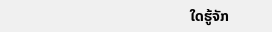ໃດຮູ້ຈັກ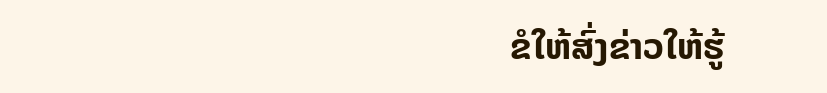ຂໍໃຫ້ສົ່ງຂ່າວໃຫ້ຮູ້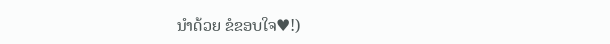ນໍາດ້ວຍ ຂໍຂອບໃຈ♥!)